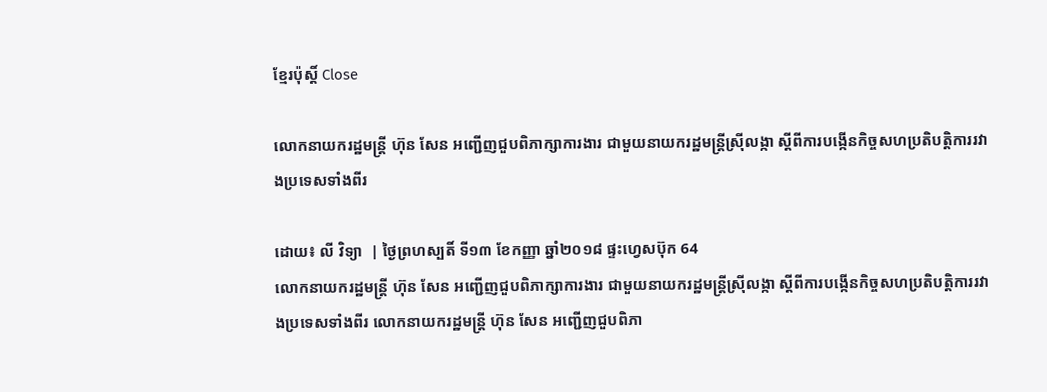ខ្មែរប៉ុស្ដិ៍ Close

លោកនាយករដ្ឋមន្ត្រី ហ៊ុន សែន អញ្ជើញជួបពិភាក្សាការងារ ជាមួយនាយករដ្ឋមន្រ្តីស្រ៊ីលង្កា ស្តីពីការបង្កើនកិច្ចសហប្រតិបត្តិការរវាងប្រទេសទាំងពីរ

ដោយ៖ លី វិទ្យា  | ថ្ងៃព្រហស្បតិ៍ ទី១៣ ខែកញ្ញា ឆ្នាំ២០១៨ ផ្ទះហ្វេសប៊ុក 64
លោកនាយករដ្ឋមន្ត្រី ហ៊ុន សែន អញ្ជើញជួបពិភាក្សាការងារ ជាមួយនាយករដ្ឋមន្រ្តីស្រ៊ីលង្កា ស្តីពីការបង្កើនកិច្ចសហប្រតិបត្តិការរវាងប្រទេសទាំងពីរ លោកនាយករដ្ឋមន្ត្រី ហ៊ុន សែន អញ្ជើញជួបពិភា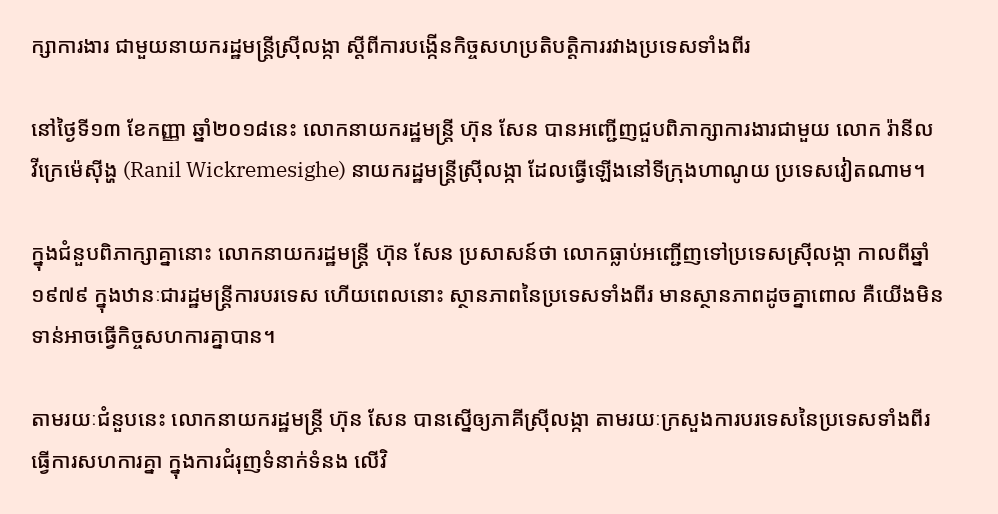ក្សាការងារ ជាមួយនាយករដ្ឋមន្រ្តីស្រ៊ីលង្កា ស្តីពីការបង្កើនកិច្ចសហប្រតិបត្តិការរវាងប្រទេសទាំងពីរ

នៅថ្ងៃទី១៣ ខែកញ្ញា ឆ្នាំ២០១៨នេះ លោកនាយករដ្ឋមន្ត្រី ហ៊ុន សែន បានអញ្ជើញជួបពិភាក្សាការងារជាមួយ លោក រ៉ានីល វីក្រេម៉េស៊ីង្ហ (Ranil Wickremesighe) នាយករដ្ឋមន្រ្តីស្រ៊ីលង្កា ដែលធ្វើឡើងនៅទីក្រុងហាណូយ ប្រទេសវៀតណាម។

ក្នុងជំនួបពិភាក្សាគ្នានោះ លោកនាយករដ្ឋមន្ត្រី ហ៊ុន សែន ប្រសាសន៍ថា លោកធ្លាប់អញ្ជើញទៅប្រទេសស្រ៊ីលង្កា កាលពីឆ្នាំ១៩៧៩ ក្នុងឋានៈជារដ្ឋមន្រ្តីការបរទេស ហើយពេលនោះ ស្ថានភាពនៃប្រទេសទាំងពីរ មានស្ថានភាពដូចគ្នាពោល គឺយើងមិនទាន់អាចធ្វើកិច្ចសហការគ្នាបាន។

តាមរយៈជំនួបនេះ លោកនាយករដ្ឋមន្ត្រី ហ៊ុន សែន បានស្នើឲ្យភាគីស្រ៊ីលង្កា តាមរយៈក្រសួងការបរទេសនៃប្រទេសទាំងពីរ ធ្វើការសហការគ្នា ក្នុងការជំរុញទំនាក់ទំនង លើវិ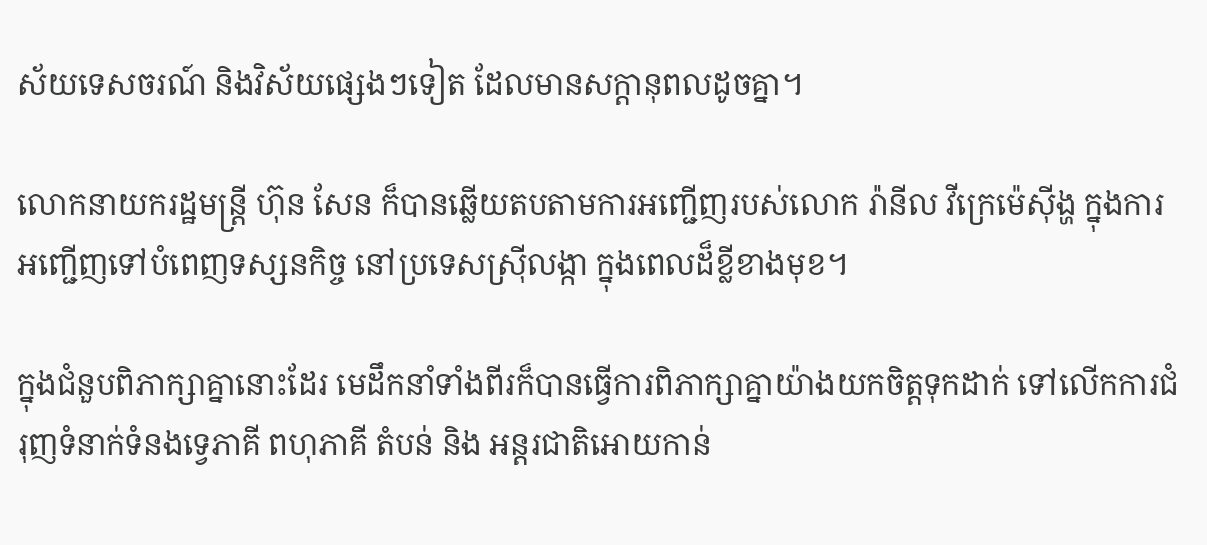ស័យទេសចរណ៍ និងវិស័យផ្សេងៗទៀត ដែលមានសក្តានុពលដូចគ្នា។

លោកនាយករដ្ឋមន្ត្រី ហ៊ុន សែន ក៏បានឆ្លើយតបតាមការអញ្ជើញរបស់លោក រ៉ានីល វីក្រេម៉េស៊ីង្ហ ក្នុងការអញ្ជើញទៅបំពេញទស្សនកិច្ច នៅប្រទេសស្រ៊ីលង្កា ក្នុងពេលដ៏ខ្លីខាងមុខ។

ក្នុងជំនួបពិភាក្សាគ្នានោះដែរ មេដឹកនាំទាំងពីរក៏បានធ្វើការពិភាក្សាគ្នាយ៉ាងយកចិត្តទុកដាក់ ទៅលើកការជំរុញទំនាក់ទំនងទ្វេភាគី ពហុភាគី តំបន់ និង អន្តរជាតិអោយកាន់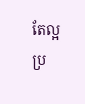តែល្អប្រ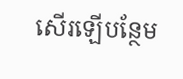សើរឡើបន្ថែម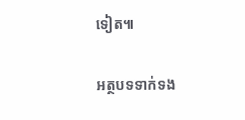ទៀត៕

អត្ថបទទាក់ទង